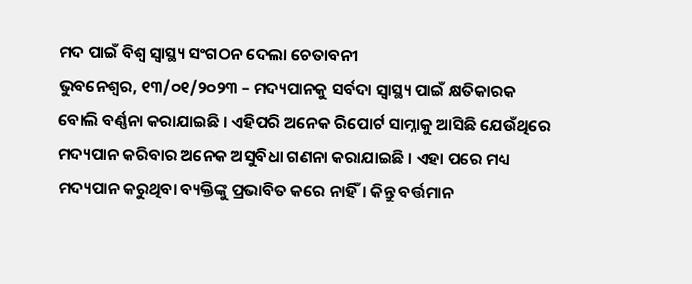ମଦ ପାଇଁ ବିଶ୍ୱ ସ୍ୱାସ୍ଥ୍ୟ ସଂଗଠନ ଦେଲା ଚେତାବନୀ
ଭୁବନେଶ୍ୱର, ୧୩/୦୧/୨୦୨୩ – ମଦ୍ୟପାନକୁ ସର୍ବଦା ସ୍ୱାସ୍ଥ୍ୟ ପାଇଁ କ୍ଷତିକାରକ ବୋଲି ବର୍ଣ୍ଣନା କରାଯାଇଛି । ଏହିପରି ଅନେକ ରିପୋର୍ଟ ସାମ୍ନାକୁ ଆସିଛି ଯେଉଁଥିରେ ମଦ୍ୟପାନ କରିବାର ଅନେକ ଅସୁବିଧା ଗଣନା କରାଯାଇଛି । ଏହା ପରେ ମଧ୍ୟ ମଦ୍ୟପାନ କରୁଥିବା ବ୍ୟକ୍ତିଙ୍କୁ ପ୍ରଭାବିତ କରେ ନାହିଁ। କିନ୍ତୁ ବର୍ତ୍ତମାନ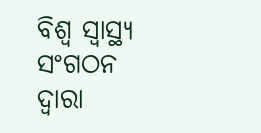ବିଶ୍ୱ ସ୍ୱାସ୍ଥ୍ୟ ସଂଗଠନ ଦ୍ୱାରା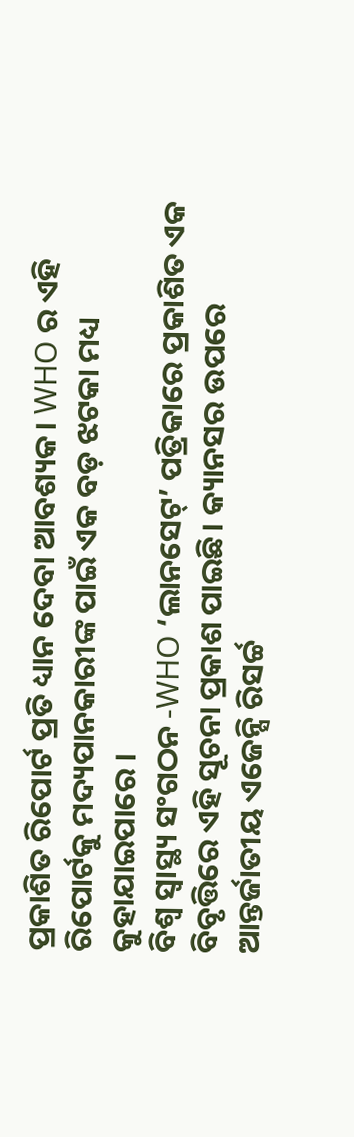ପ୍ରକାଶିତ ରିପୋର୍ଟ ପ୍ରତି ଧ୍ୟାନ ଦେବା ଆବଶ୍ୟକ। WHO ର ଏହି ରିପୋର୍ଟକୁ ମଦ୍ୟପାନକାରୀଙ୍କ ପାଇଁ ଏକ ବଡ଼ ଝଟକା ମଧ୍ୟ କୁହାଯାଇପାରେ ।
ବିଶ୍ୱ ସ୍ୱାସ୍ଥ୍ୟ ସଂଗଠନ -WHO ‘ଲାନସେଟ୍’ ପତ୍ରିକାରେ ପ୍ରକାଶିତ ଏକ ବିବୃତ୍ତିରେ ଏହି ସୂଚନା ପ୍ରକାଶ ପାଇଛି। କ୍ୟାନସର ଉପରେ ଆନ୍ତର୍ଜାତୀୟ ଏଜେନ୍ସି ରିସର୍ଚ୍ଚ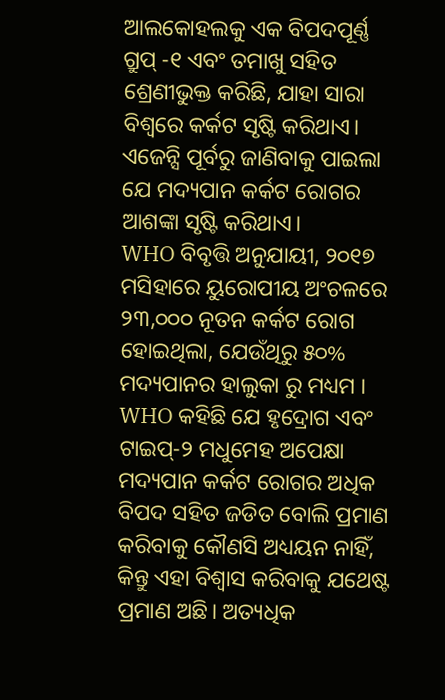ଆଲକୋହଲକୁ ଏକ ବିପଦପୂର୍ଣ୍ଣ ଗ୍ରୁପ୍ -୧ ଏବଂ ତମାଖୁ ସହିତ ଶ୍ରେଣୀଭୁକ୍ତ କରିଛି, ଯାହା ସାରା ବିଶ୍ୱରେ କର୍କଟ ସୃଷ୍ଟି କରିଥାଏ। ଏଜେନ୍ସି ପୂର୍ବରୁ ଜାଣିବାକୁ ପାଇଲା ଯେ ମଦ୍ୟପାନ କର୍କଟ ରୋଗର ଆଶଙ୍କା ସୃଷ୍ଟି କରିଥାଏ।
WHO ବିବୃତ୍ତି ଅନୁଯାୟୀ, ୨୦୧୭ ମସିହାରେ ୟୁରୋପୀୟ ଅଂଚଳରେ ୨୩,୦୦୦ ନୂତନ କର୍କଟ ରୋଗ ହୋଇଥିଲା, ଯେଉଁଥିରୁ ୫୦% ମଦ୍ୟପାନର ହାଲୁକା ରୁ ମଧ୍ୟମ ।
WHO କହିଛି ଯେ ହୃଦ୍ରୋଗ ଏବଂ ଟାଇପ୍-୨ ମଧୁମେହ ଅପେକ୍ଷା ମଦ୍ୟପାନ କର୍କଟ ରୋଗର ଅଧିକ ବିପଦ ସହିତ ଜଡିତ ବୋଲି ପ୍ରମାଣ କରିବାକୁ କୌଣସି ଅଧ୍ୟୟନ ନାହିଁ, କିନ୍ତୁ ଏହା ବିଶ୍ୱାସ କରିବାକୁ ଯଥେଷ୍ଟ ପ୍ରମାଣ ଅଛି। ଅତ୍ୟଧିକ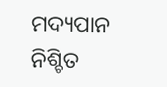ମଦ୍ୟପାନ ନିଶ୍ଚିତ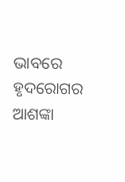ଭାବରେ ହୃଦରୋଗର ଆଶଙ୍କା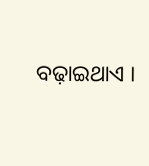ବଢ଼ାଇଥାଏ ।